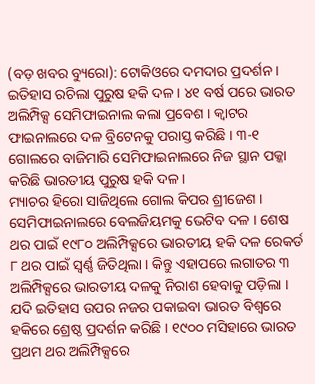(ବଡ଼ ଖବର ବ୍ୟୁରୋ): ଟୋକିଓରେ ଦମଦାର ପ୍ରଦର୍ଶନ । ଇତିହାସ ରଚିଲା ପୁରୁଷ ହକି ଦଳ । ୪୧ ବର୍ଷ ପରେ ଭାରତ ଅଲିମ୍ପିକ୍ସ ସେମିଫାଇନାଲ କଲା ପ୍ରବେଶ । କ୍ୱାଟର ଫାଇନାଲରେ ଦଳ ବ୍ରିଟେନକୁ ପରାସ୍ତ କରିଛି । ୩-୧ ଗୋଲରେ ବାଜିମାରି ସେମିଫାଇନାଲରେ ନିଜ ସ୍ଥାନ ପକ୍କା କରିଛି ଭାରତୀୟ ପୁରୁଷ ହକି ଦଳ ।
ମ୍ୟାଚର ହିରୋ ସାଜିଥିଲେ ଗୋଲ କିପର ଶ୍ରୀଜେଶ । ସେମିଫାଇନାଲରେ ବେଲଜିୟମକୁ ଭେଟିବ ଦଳ । ଶେଷ ଥର ପାଇଁ ୧୯୮୦ ଅଲିମ୍ପିକ୍ସରେ ଭାରତୀୟ ହକି ଦଳ ରେକର୍ଡ ୮ ଥର ପାଇଁ ସ୍ୱର୍ଣ୍ଣ ଜିତିଥିଲା । କିନ୍ତୁ ଏହାପରେ ଲଗାତର ୩ ଅଲିମ୍ପିକ୍ସରେ ଭାରତୀୟ ଦଳକୁ ନିରାଶ ହେବାକୁ ପଡ଼ିଲା । ଯଦି ଇତିହାସ ଉପର ନଜର ପକାଇବା ଭାରତ ବିଶ୍ୱରେ ହକିରେ ଶ୍ରେଷ୍ଠ ପ୍ରଦର୍ଶନ କରିଛି । ୧୯୦୦ ମସିହାରେ ଭାରତ ପ୍ରଥମ ଥର ଅଲିମ୍ପିକ୍ସରେ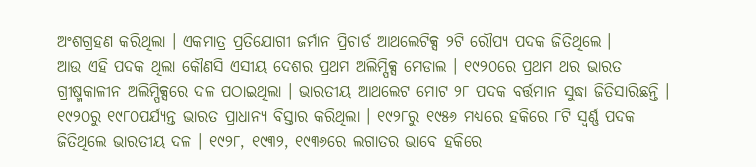ଅଂଶଗ୍ରହଣ କରିଥିଲା । ଏକମାତ୍ର ପ୍ରତିଯୋଗୀ ଜର୍ମାନ ପ୍ରିଚାର୍ଡ ଆଥଲେଟିକ୍ସ ୨ଟି ରୌପ୍ୟ ପଦକ ଜିତିଥିଲେ ।
ଆଉ ଏହି ପଦକ ଥିଲା କୌଣସି ଏସୀୟ ଦେଶର ପ୍ରଥମ ଅଲିମ୍ପିକ୍ସ ମେଡାଲ । ୧୯୨୦ରେ ପ୍ରଥମ ଥର ଭାରତ ଗ୍ରୀଷ୍ମକାଳୀନ ଅଲିମ୍ପିକ୍ସରେ ଦଳ ପଠାଇଥିଲା । ଭାରତୀୟ ଆଥଲେଟ ମୋଟ ୨୮ ପଦକ ବର୍ତ୍ତମାନ ସୁଦ୍ଧା ଜିତିସାରିଛନ୍ତି । ୧୯୨୦ରୁ ୧୯୮୦ପର୍ଯ୍ୟନ୍ତ ଭାରତ ପ୍ରାଧାନ୍ୟ ବିସ୍ତାର କରିଥିଲା । ୧୯୨୮ରୁ ୧୯୫୬ ମଧ୍ୟରେ ହକିରେ ୮ଟି ସ୍ୱର୍ଣ୍ଣ ପଦକ ଜିତିଥିଲେ ଭାରତୀୟ ଦଳ । ୧୯୨୮, ୧୯୩୨, ୧୯୩୬ରେ ଲଗାତର ଭାବେ ହକିରେ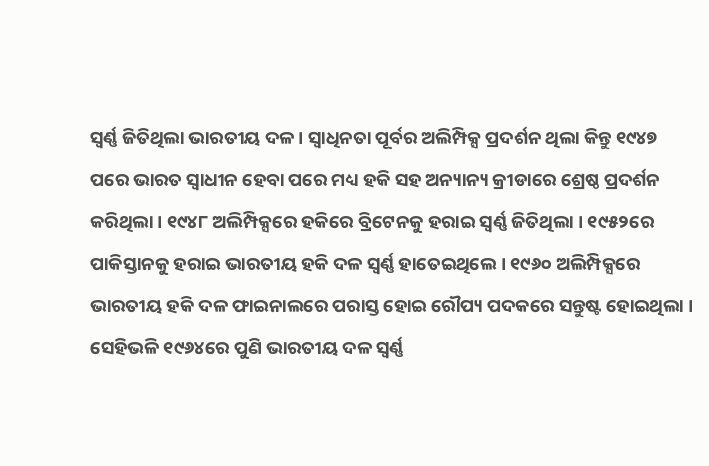ସ୍ୱର୍ଣ୍ଣ ଜିତିଥିଲା ଭାରତୀୟ ଦଳ । ସ୍ୱାଧିନତା ପୂର୍ବର ଅଲିମ୍ପିକ୍ସ ପ୍ରଦର୍ଶନ ଥିଲା କିନ୍ତୁ ୧୯୪୭ ପରେ ଭାରତ ସ୍ୱାଧୀନ ହେବା ପରେ ମଧ୍ୟ ହକି ସହ ଅନ୍ୟାନ୍ୟ କ୍ରୀଡାରେ ଶ୍ରେଷ୍ଠ ପ୍ରଦର୍ଶନ କରିଥିଲା । ୧୯୪୮ ଅଲିମ୍ପିକ୍ସରେ ହକିରେ ବ୍ରିଟେନକୁ ହରାଇ ସ୍ୱର୍ଣ୍ଣ ଜିତିଥିଲା । ୧୯୫୨ରେ ପାକିସ୍ତାନକୁ ହରାଇ ଭାରତୀୟ ହକି ଦଳ ସ୍ୱର୍ଣ୍ଣ ହାତେଇଥିଲେ । ୧୯୬୦ ଅଲିମ୍ପିକ୍ସରେ ଭାରତୀୟ ହକି ଦଳ ଫାଇନାଲରେ ପରାସ୍ତ ହୋଇ ରୌପ୍ୟ ପଦକରେ ସନ୍ତୁଷ୍ଟ ହୋଇଥିଲା ।
ସେହିଭଳି ୧୯୬୪ରେ ପୁଣି ଭାରତୀୟ ଦଳ ସ୍ୱର୍ଣ୍ଣ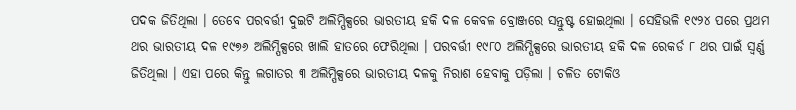ପଦକ ଜିତିଥିଲା । ତେବେ ପରବର୍ତ୍ତୀ ଦୁଇଟି ଅଲିମ୍ପିକ୍ସରେ ଭାରତୀୟ ହକି ଦଳ କେବଳ ବ୍ରୋଞ୍ଜରେ ସନ୍ତୁଷ୍ଟ ହୋଇଥିଲା । ସେହିଭଳି ୧୯୨୪ ପରେ ପ୍ରଥମ ଥର ଭାରତୀୟ ଦଳ ୧୯୭୬ ଅଲିମ୍ପିକ୍ସରେ ଖାଲି ହାତରେ ଫେରିଥିଲା । ପରବର୍ତ୍ତୀ ୧୯୮୦ ଅଲିମ୍ପିକ୍ସରେ ଭାରତୀୟ ହକି ଦଳ ରେକର୍ଡ ୮ ଥର ପାଇଁ ସ୍ୱର୍ଣ୍ଣ ଜିତିଥିଲା । ଏହା ପରେ କିନ୍ତୁ ଲଗାତର ୩ ଅଲିମ୍ପିକ୍ସରେ ଭାରତୀୟ ଦଳକୁ ନିରାଶ ହେବାକୁ ପଡ଼ିଲା । ଚଳିତ ଟୋକିଓ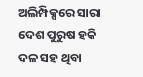ଅଲିମ୍ପିକ୍ସରେ ସାରା ଦେଶ ପୁରୁଷ ହକି ଦଳ ସହ ଥିବା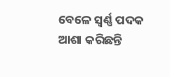ବେଳେ ସ୍ୱର୍ଣ୍ଣ ପଦକ ଆଶା କରିଛନ୍ତି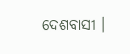ଦେଶବାସୀ ।